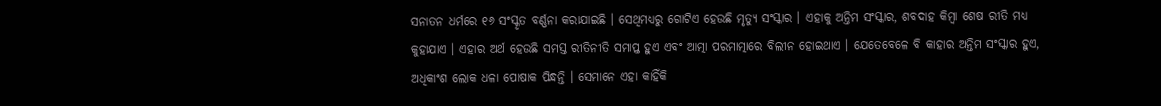ସନାତନ ଧର୍ମରେ ୧୬ ସଂସ୍କୃତ ବର୍ଣ୍ଣନା କରାଯାଇଛି । ସେଥିମଧ୍ୟରୁ ଗୋଟିଏ ହେଉଛି ମୃତ୍ୟୁ ସଂସ୍କାର । ଏହାକୁ ଅନ୍ତିମ ସଂସ୍କାର, ଶବଦାହ କିମ୍ବା ଶେଷ ରୀତି ମଧ୍ୟ କୁହାଯାଏ । ଏହାର ଅର୍ଥ ହେଉଛି ସମସ୍ତ ରୀତିନୀତି ସମାପ୍ତ ହୁଏ ଏବଂ ଆତ୍ମା ପରମାତ୍ମାରେ ବିଲୀନ ହୋଇଥାଏ । ଯେତେବେଳେ ବି କାହାର ଅନ୍ତିମ ସଂସ୍କାର ହୁଏ, ଅଧିକାଂଶ ଲୋକ ଧଳା ପୋଷାକ ପିନ୍ଧନ୍ତି । ସେମାନେ ଏହା କାହିଁକି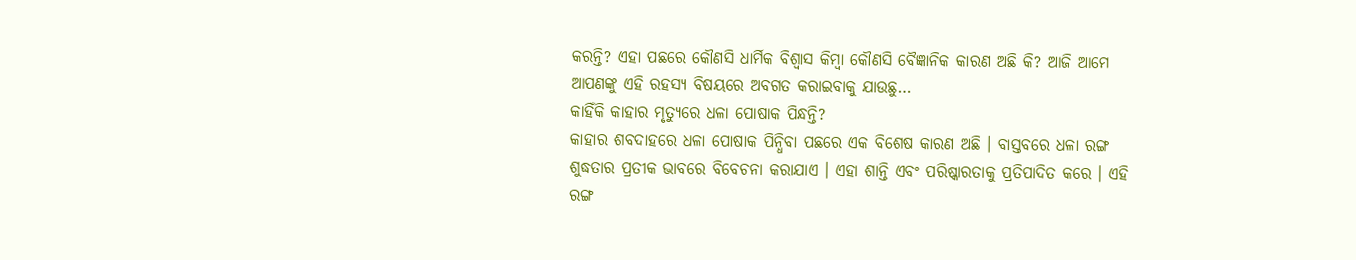କରନ୍ତି? ଏହା ପଛରେ କୌଣସି ଧାର୍ମିକ ବିଶ୍ୱାସ କିମ୍ବା କୌଣସି ବୈଜ୍ଞାନିକ କାରଣ ଅଛି କି? ଆଜି ଆମେ ଆପଣଙ୍କୁ ଏହି ରହସ୍ୟ ବିଷୟରେ ଅବଗତ କରାଇବାକୁ ଯାଉଛୁ…
କାହିଁକି କାହାର ମୃତ୍ୟୁରେ ଧଳା ପୋଷାକ ପିନ୍ଧନ୍ତି?
କାହାର ଶବଦାହରେ ଧଳା ପୋଷାକ ପିନ୍ଧିବା ପଛରେ ଏକ ବିଶେଷ କାରଣ ଅଛି । ବାସ୍ତବରେ ଧଳା ରଙ୍ଗ ଶୁଦ୍ଧତାର ପ୍ରତୀକ ଭାବରେ ବିବେଚନା କରାଯାଏ । ଏହା ଶାନ୍ତି ଏବଂ ପରିଷ୍କାରତାକୁ ପ୍ରତିପାଦିତ କରେ । ଏହି ରଙ୍ଗ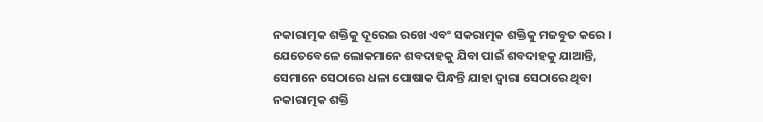ନକାରାତ୍ମକ ଶକ୍ତିକୁ ଦୂରେଇ ରଖେ ଏବଂ ସକରାତ୍ମକ ଶକ୍ତିକୁ ମଜବୁତ କରେ । ଯେତେବେଳେ ଲୋକମାନେ ଶବଦାହକୁ ଯିବା ପାଇଁ ଶବଦାହକୁ ଯାଆନ୍ତି, ସେମାନେ ସେଠାରେ ଧଳା ପୋଷାକ ପିନ୍ଧନ୍ତି ଯାହା ଦ୍ୱାରା ସେଠାରେ ଥିବା ନକାରାତ୍ମକ ଶକ୍ତି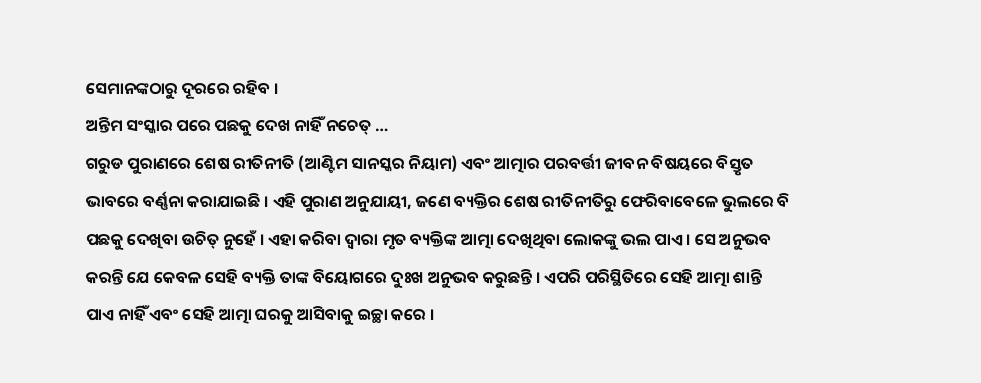ସେମାନଙ୍କଠାରୁ ଦୂରରେ ରହିବ ।
ଅନ୍ତିମ ସଂସ୍କାର ପରେ ପଛକୁ ଦେଖ ନାହିଁ ନଚେତ୍ …
ଗରୁଡ ପୁରାଣରେ ଶେଷ ରୀତିନୀତି (ଆଣ୍ଟିମ ସାନସ୍କର ନିୟାମ) ଏବଂ ଆତ୍ମାର ପରବର୍ତ୍ତୀ ଜୀବନ ବିଷୟରେ ବିସ୍ତୃତ ଭାବରେ ବର୍ଣ୍ଣନା କରାଯାଇଛି । ଏହି ପୁରାଣ ଅନୁଯାୟୀ, ଜଣେ ବ୍ୟକ୍ତିର ଶେଷ ରୀତିନୀତିରୁ ଫେରିବାବେଳେ ଭୁଲରେ ବି ପଛକୁ ଦେଖିବା ଉଚିତ୍ ନୁହେଁ । ଏହା କରିବା ଦ୍ୱାରା ମୃତ ବ୍ୟକ୍ତିଙ୍କ ଆତ୍ମା ଦେଖିଥିବା ଲୋକଙ୍କୁ ଭଲ ପାଏ । ସେ ଅନୁଭବ କରନ୍ତି ଯେ କେବଳ ସେହି ବ୍ୟକ୍ତି ତାଙ୍କ ବିୟୋଗରେ ଦୁଃଖ ଅନୁଭବ କରୁଛନ୍ତି । ଏପରି ପରିସ୍ଥିତିରେ ସେହି ଆତ୍ମା ଶାନ୍ତି ପାଏ ନାହିଁ ଏବଂ ସେହି ଆତ୍ମା ଘରକୁ ଆସିବାକୁ ଇଚ୍ଛା କରେ ।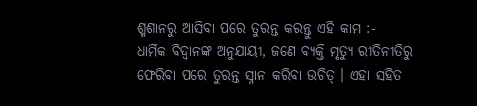ଶ୍ମଶାନରୁ ଆସିବା ପରେ ତୁରନ୍ତ କରନ୍ତୁ ଏହି କାମ :-
ଧାର୍ମିକ ବିଦ୍ୱାନଙ୍କ ଅନୁଯାୟୀ, ଜଣେ ବ୍ୟକ୍ତି ମୃତ୍ୟୁ ରୀତିନୀତିରୁ ଫେରିବା ପରେ ତୁରନ୍ତ ସ୍ନାନ କରିବା ଉଚିତ୍ । ଏହା ସହିତ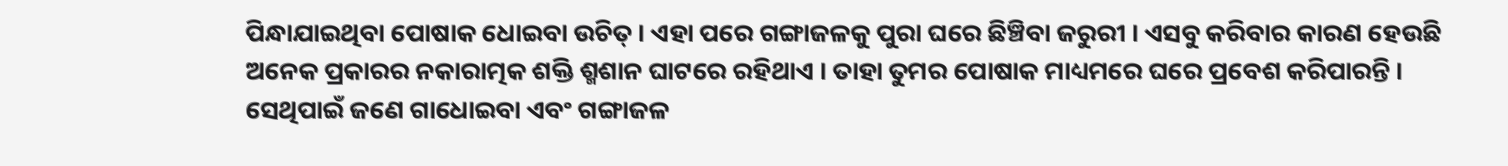ପିନ୍ଧାଯାଇଥିବା ପୋଷାକ ଧୋଇବା ଉଚିତ୍ । ଏହା ପରେ ଗଙ୍ଗାଜଳକୁ ପୁରା ଘରେ ଛିଞ୍ଚିବା ଜରୁରୀ । ଏସବୁ କରିବାର କାରଣ ହେଉଛି ଅନେକ ପ୍ରକାରର ନକାରାତ୍ମକ ଶକ୍ତି ଶ୍ମଶାନ ଘାଟରେ ରହିଥାଏ । ତାହା ତୁମର ପୋଷାକ ମାଧ୍ୟମରେ ଘରେ ପ୍ରବେଶ କରିପାରନ୍ତି । ସେଥିପାଇଁ ଜଣେ ଗାଧୋଇବା ଏବଂ ଗଙ୍ଗାଜଳ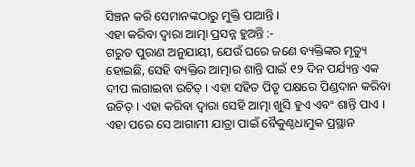ସିଞ୍ଚନ କରି ସେମାନଙ୍କଠାରୁ ମୁକ୍ତି ପାଆନ୍ତି ।
ଏହା କରିବା ଦ୍ୱାରା ଆତ୍ମା ପ୍ରସନ୍ନ ହୁଅନ୍ତି :-
ଗରୁଡ ପୁରାଣ ଅନୁଯାୟୀ, ଯେଉଁ ଘରେ ଜଣେ ବ୍ୟକ୍ତିଙ୍କର ମୃତ୍ୟୁ ହୋଇଛି, ସେହି ବ୍ୟକ୍ତିର ଆତ୍ମାର ଶାନ୍ତି ପାଇଁ ୧୨ ଦିନ ପର୍ଯ୍ୟନ୍ତ ଏକ ଦୀପ ଲଗାଇବା ଉଚିତ୍ । ଏହା ସହିତ ପିତୃ ପକ୍ଷରେ ପିଣ୍ଡଦାନ କରିବା ଉଚିତ୍ । ଏହା କରିବା ଦ୍ୱାରା ସେହି ଆତ୍ମା ଖୁସି ହୁଏ ଏବଂ ଶାନ୍ତି ପାଏ । ଏହା ପରେ ସେ ଆଗାମୀ ଯାତ୍ରା ପାଇଁ ବୈକୁଣ୍ଠଧାମୁକ ପ୍ରସ୍ଥାନ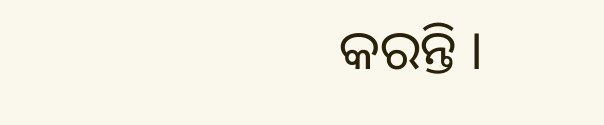କରନ୍ତି ।